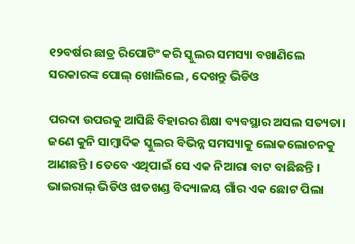୧୨ବର୍ଷର ଛାତ୍ର ରିପୋଟିଂ କରି ସ୍କୁଲର ସମସ୍ୟା ବଖାଣିଲେ ସରକାରଙ୍କ ପୋଲ୍ ଖୋଲିଲେ , ଦେଖନ୍ତୁ ଭିଡିଓ

ପରଦା ଉପରକୁ ଆସିଛି ବିହାରର ଶିକ୍ଷା ବ୍ୟବସ୍ଥାର ଅସଲ ସତ୍ୟତା। ଜଣେ କୁନି ସାମ୍ବାଦିକ ସ୍କୁଲର ବିଭିନ୍ନ ସମସ୍ୟାକୁ ଲୋକଲୋଚନକୁ ଆଣଛନ୍ତି । ତେବେ ଏଥିପାଇଁ ସେ ଏକ ନିଆରା ବାଟ ବାଛିଛନ୍ତି । ଭାଇରାଲ୍ ଭିଡିଓ ଝାଡଖଣ୍ଡ ବିଦ୍ୟାଳୟ ଗାଁର ଏକ ଛୋଟ ପିଲା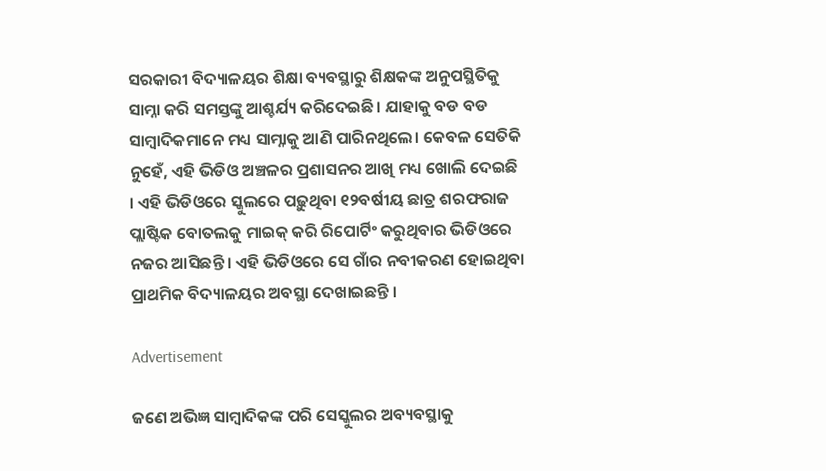ସରକାରୀ ବିଦ୍ୟାଳୟର ଶିକ୍ଷା ବ୍ୟବସ୍ଥାରୁ ଶିକ୍ଷକଙ୍କ ଅନୁପସ୍ଥିତିକୁ ସାମ୍ନା କରି ସମସ୍ତଙ୍କୁ ଆଶ୍ଚର୍ଯ୍ୟ କରିଦେଇଛି। ଯାହାକୁ ବଡ ବଡ ସାମ୍ବାଦିକମାନେ ମଧ୍ୟ ସାମ୍ନାକୁ ଆଣି ପାରିନଥିଲେ। କେବଳ ସେତିକି ନୁହେଁ, ଏହି ଭିଡିଓ ଅଞ୍ଚଳର ପ୍ରଶାସନର ଆଖି ମଧ୍ୟ ଖୋଲି ଦେଇଛି । ଏହି ଭିଡିଓରେ ସ୍କୁଲରେ ପଢ଼ୁଥିବା ୧୨ବର୍ଷୀୟ ଛାତ୍ର ଶରଫରାଜ ପ୍ଲାଷ୍ଟିକ ବୋତଲକୁ ମାଇକ୍ କରି ରିପୋର୍ଟିଂ କରୁଥିବାର ଭିଡିଓରେ ନଜର ଆସିଛନ୍ତି । ଏହି ଭିଡିଓରେ ସେ ଗାଁର ନବୀକରଣ ହୋଇଥିବା ପ୍ରାଥମିକ ବିଦ୍ୟାଳୟର ଅବସ୍ଥା ଦେଖାଇଛନ୍ତି ।

Advertisement

ଜଣେ ଅଭିଜ୍ଞ ସାମ୍ବାଦିକଙ୍କ ପରି ସେସ୍କୁଲର ଅବ୍ୟବସ୍ଥାକୁ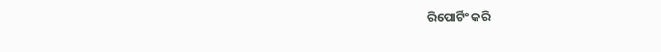ରିପୋର୍ଟିଂ କରି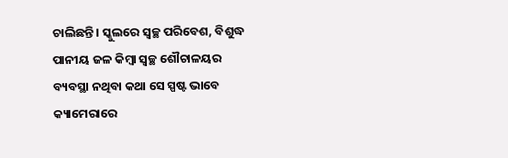ଚାଲିଛନ୍ତି । ସ୍କୁଲରେ ସ୍ୱଚ୍ଛ ପରିବେଶ, ବିଶୁଦ୍ଧ ପାନୀୟ ଜଳ କିମ୍ବା ସ୍ୱଚ୍ଛ ଶୌଚାଳୟର ବ୍ୟବସ୍ଥା ନଥିବା କଥା ସେ ସ୍ପଷ୍ଟ ଭାବେ କ୍ୟାମେରାରେ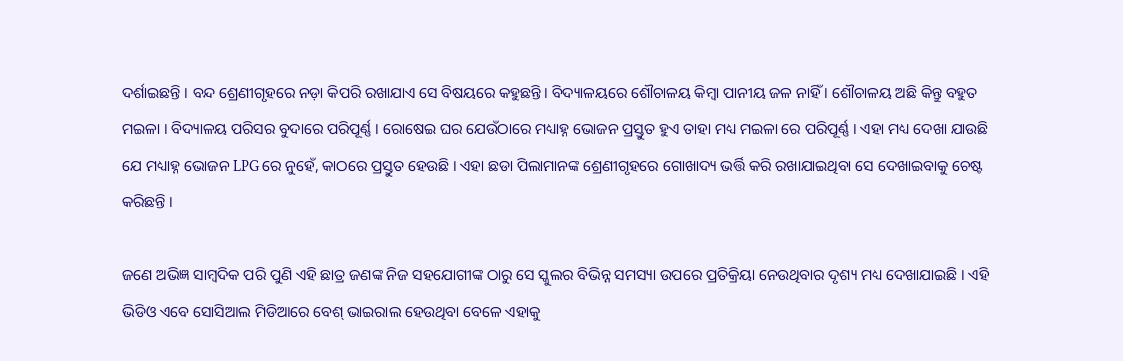ଦର୍ଶାଇଛନ୍ତି । ବନ୍ଦ ଶ୍ରେଣୀଗୃହରେ ନଡ଼ା କିପରି ରଖାଯାଏ ସେ ବିଷୟରେ କହୁଛନ୍ତି। ବିଦ୍ୟାଳୟରେ ଶୌଚାଳୟ କିମ୍ବା ପାନୀୟ ଜଳ ନାହିଁ । ଶୌଚାଳୟ ଅଛି କିନ୍ତୁ ବହୁତ ମଇଳା । ବିଦ୍ୟାଳୟ ପରିସର ବୁଦାରେ ପରିପୂର୍ଣ୍ଣ । ରୋଷେଇ ଘର ଯେଉଁଠାରେ ମଧ୍ୟାହ୍ନ ଭୋଜନ ପ୍ରସ୍ତୁତ ହୁଏ ତାହା ମଧ୍ୟ ମଇଳା ରେ ପରିପୂର୍ଣ୍ଣ । ଏହା ମଧ୍ୟ ଦେଖା ଯାଉଛି ଯେ ମଧ୍ୟାହ୍ନ ଭୋଜନ LPG ରେ ନୁହେଁ, କାଠରେ ପ୍ରସ୍ତୁତ ହେଉଛି । ଏହା ଛଡା ପିଲାମାନଙ୍କ ଶ୍ରେଣୀଗୃହରେ ଗୋଖାଦ୍ୟ ଭର୍ତ୍ତି କରି ରଖାଯାଇଥିବା ସେ ଦେଖାଇବାକୁ ଚେଷ୍ଟ କରିଛନ୍ତି ।

ଜଣେ ଅଭିଜ୍ଞ ସାମ୍ବଦିକ ପରି ପୁଣି ଏହି ଛାତ୍ର ଜଣଙ୍କ ନିଜ ସହଯୋଗୀଙ୍କ ଠାରୁ ସେ ସ୍କୁଲର ବିଭିନ୍ନ ସମସ୍ୟା ଉପରେ ପ୍ରତିକ୍ରିୟା ନେଉଥିବାର ଦୃଶ୍ୟ ମଧ୍ୟ ଦେଖାଯାଇଛି । ଏହି ଭିଡିଓ ଏବେ ସୋସିଆଲ ମିଡିଆରେ ବେଶ୍ ଭାଇରାଲ ହେଉଥିବା ବେଳେ ଏହାକୁ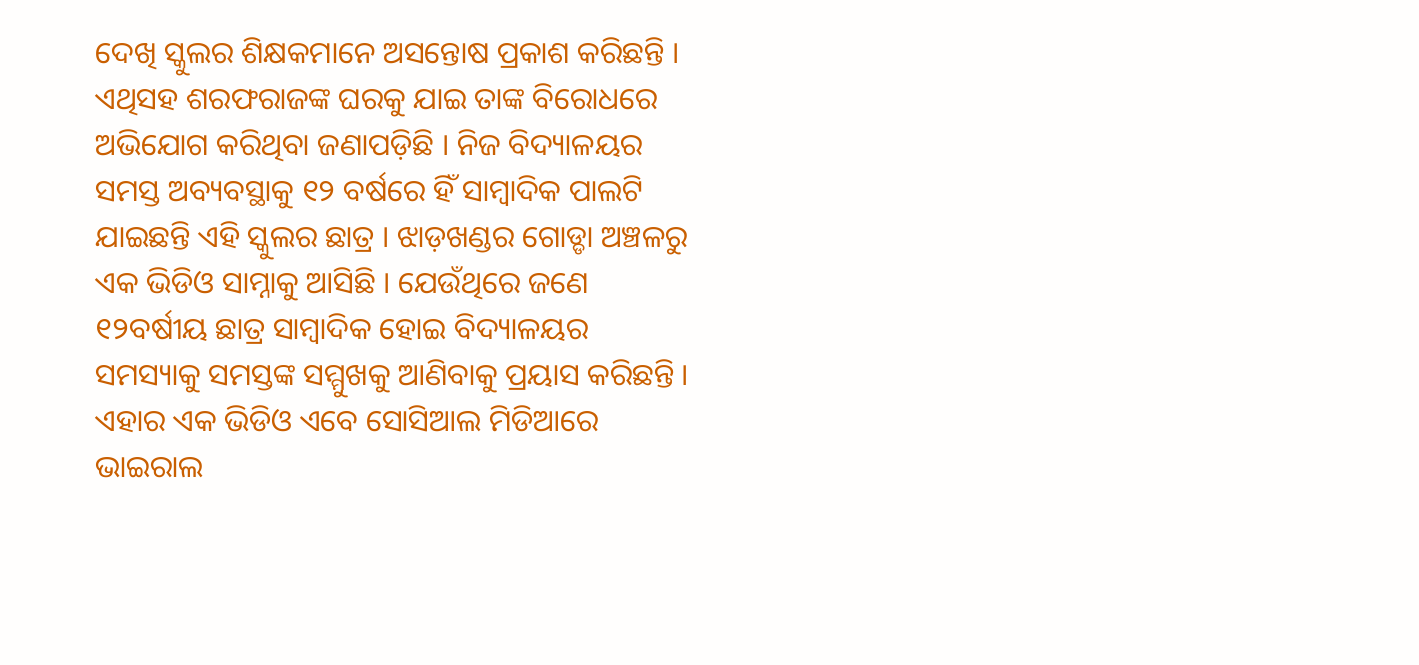ଦେଖି ସ୍କୁଲର ଶିକ୍ଷକମାନେ ଅସନ୍ତୋଷ ପ୍ରକାଶ କରିଛନ୍ତି । ଏଥିସହ ଶରଫରାଜଙ୍କ ଘରକୁ ଯାଇ ତାଙ୍କ ବିରୋଧରେ ଅଭିଯୋଗ କରିଥିବା ଜଣାପଡ଼ିଛି । ନିଜ ବିଦ୍ୟାଳୟର ସମସ୍ତ ଅବ୍ୟବସ୍ଥାକୁ ୧୨ ବର୍ଷରେ ହିଁ ସାମ୍ବାଦିକ ପାଲଟି ଯାଇଛନ୍ତି ଏହି ସ୍କୁଲର ଛାତ୍ର । ଝାଡ଼ଖଣ୍ଡର ଗୋଡ୍ଡା ଅଞ୍ଚଳରୁ ଏକ ଭିଡିଓ ସାମ୍ନାକୁ ଆସିଛି । ଯେଉଁଥିରେ ଜଣେ ୧୨ବର୍ଷୀୟ ଛାତ୍ର ସାମ୍ବାଦିକ ହୋଇ ବିଦ୍ୟାଳୟର ସମସ୍ୟାକୁ ସମସ୍ତଙ୍କ ସମ୍ମୁଖକୁ ଆଣିବାକୁ ପ୍ରୟାସ କରିଛନ୍ତି । ଏହାର ଏକ ଭିଡିଓ ଏବେ ସୋସିଆଲ ମିଡିଆରେ ଭାଇରାଲ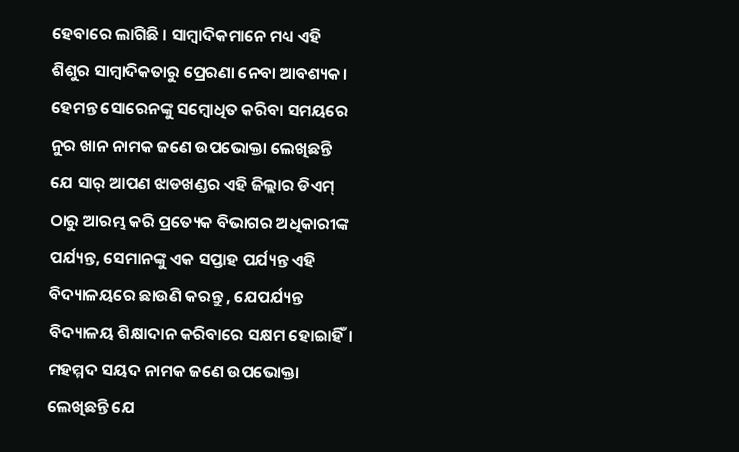ହେବାରେ ଲାଗିଛି । ସାମ୍ବାଦିକମାନେ ମଧ୍ୟ ଏହି ଶିଶୁର ସାମ୍ବାଦିକତାରୁ ପ୍ରେରଣା ନେବା ଆବଶ୍ୟକ। ହେମନ୍ତ ସୋରେନଙ୍କୁ ସମ୍ବୋଧିତ କରିବା ସମୟରେ ନୁର ଖାନ ନାମକ ଜଣେ ଉପଭୋକ୍ତା ଲେଖିଛନ୍ତି ଯେ ସାର୍ ଆପଣ ଝାଡଖଣ୍ଡର ଏହି ଜିଲ୍ଲାର ଡିଏମ୍ ଠାରୁ ଆରମ୍ଭ କରି ପ୍ରତ୍ୟେକ ବିଭାଗର ଅଧିକାରୀଙ୍କ ପର୍ଯ୍ୟନ୍ତ, ସେମାନଙ୍କୁ ଏକ ସପ୍ତାହ ପର୍ଯ୍ୟନ୍ତ ଏହି ବିଦ୍ୟାଳୟରେ ଛାଉଣି କରନ୍ତୁ , ଯେପର୍ଯ୍ୟନ୍ତ ବିଦ୍ୟାଳୟ ଶିକ୍ଷାଦାନ କରିବାରେ ସକ୍ଷମ ହୋଇାହିଁ। ମହମ୍ମଦ ସୟଦ ନାମକ ଜଣେ ଉପଭୋକ୍ତା ଲେଖିଛନ୍ତି ଯେ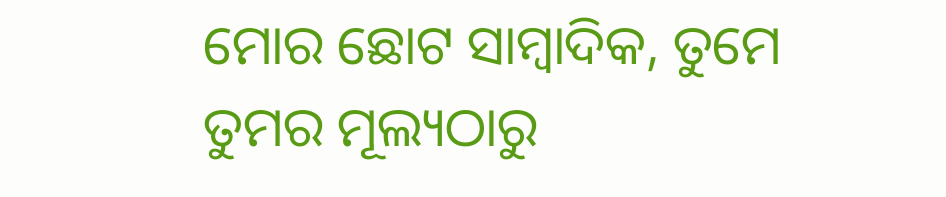ମୋର ଛୋଟ ସାମ୍ବାଦିକ, ତୁମେ ତୁମର ମୂଲ୍ୟଠାରୁ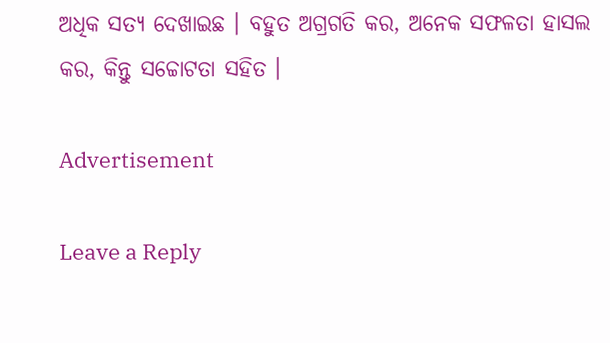ଅଧିକ ସତ୍ୟ ଦେଖାଇଛ । ବହୁତ ଅଗ୍ରଗତି କର, ଅନେକ ସଫଳତା ହାସଲ କର, କିନ୍ତୁ ସଚ୍ଚୋଟତା ସହିତ ।

Advertisement

Leave a Reply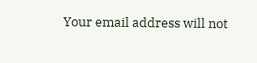Your email address will not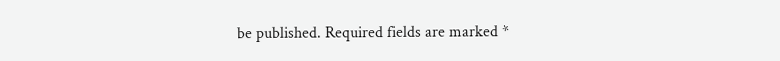be published. Required fields are marked *